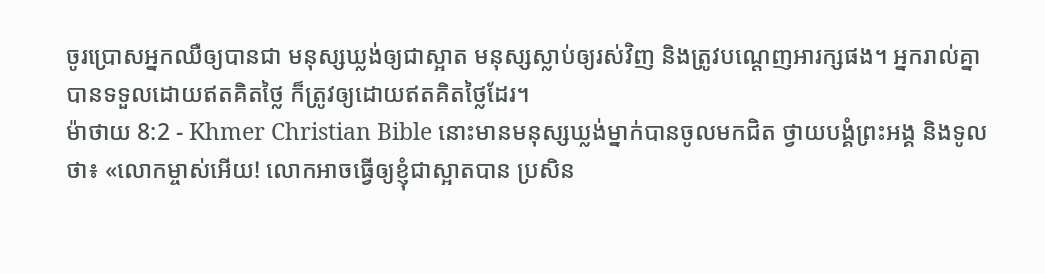ចូរប្រោសអ្នកឈឺឲ្យបានជា មនុស្សឃ្លង់ឲ្យជាស្អាត មនុស្សស្លាប់ឲ្យរស់វិញ និងត្រូវបណ្ដេញអារក្សផង។ អ្នករាល់គ្នាបានទទួលដោយឥតគិតថ្លៃ ក៏ត្រូវឲ្យដោយឥតគិតថ្លៃដែរ។
ម៉ាថាយ 8:2 - Khmer Christian Bible នោះមានមនុស្សឃ្លង់ម្នាក់បានចូលមកជិត ថ្វាយបង្គំព្រះអង្គ និងទូលថា៖ «លោកម្ចាស់អើយ! លោកអាចធ្វើឲ្យខ្ញុំជាស្អាតបាន ប្រសិន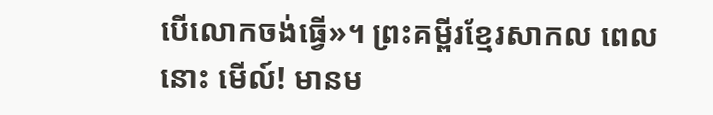បើលោកចង់ធ្វើ»។ ព្រះគម្ពីរខ្មែរសាកល ពេលនោះ មើល៍! មានម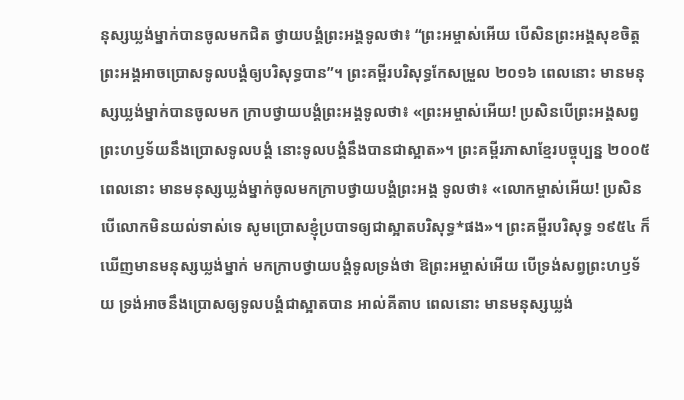នុស្សឃ្លង់ម្នាក់បានចូលមកជិត ថ្វាយបង្គំព្រះអង្គទូលថា៖ “ព្រះអម្ចាស់អើយ បើសិនព្រះអង្គសុខចិត្ត ព្រះអង្គអាចប្រោសទូលបង្គំឲ្យបរិសុទ្ធបាន”។ ព្រះគម្ពីរបរិសុទ្ធកែសម្រួល ២០១៦ ពេលនោះ មានមនុស្សឃ្លង់ម្នាក់បានចូលមក ក្រាបថ្វាយបង្គំព្រះអង្គទូលថា៖ «ព្រះអម្ចាស់អើយ! ប្រសិនបើព្រះអង្គសព្វព្រះហឫទ័យនឹងប្រោសទូលបង្គំ នោះទូលបង្គំនឹងបានជាស្អាត»។ ព្រះគម្ពីរភាសាខ្មែរបច្ចុប្បន្ន ២០០៥ ពេលនោះ មានមនុស្សឃ្លង់ម្នាក់ចូលមកក្រាបថ្វាយបង្គំព្រះអង្គ ទូលថា៖ «លោកម្ចាស់អើយ! ប្រសិនបើលោកមិនយល់ទាស់ទេ សូមប្រោសខ្ញុំប្របាទឲ្យជាស្អាតបរិសុទ្ធ*ផង»។ ព្រះគម្ពីរបរិសុទ្ធ ១៩៥៤ ក៏ឃើញមានមនុស្សឃ្លង់ម្នាក់ មកក្រាបថ្វាយបង្គំទូលទ្រង់ថា ឱព្រះអម្ចាស់អើយ បើទ្រង់សព្វព្រះហឫទ័យ ទ្រង់អាចនឹងប្រោសឲ្យទូលបង្គំជាស្អាតបាន អាល់គីតាប ពេលនោះ មានមនុស្សឃ្លង់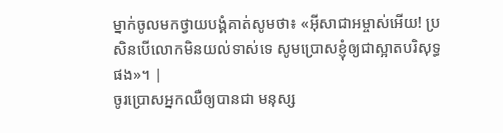ម្នាក់ចូលមកថ្វាយបង្គំគាត់សូមថា៖ «អ៊ីសាជាអម្ចាស់អើយ! ប្រសិនបើលោកមិនយល់ទាស់ទេ សូមប្រោសខ្ញុំឲ្យជាស្អាតបរិសុទ្ធផង»។ |
ចូរប្រោសអ្នកឈឺឲ្យបានជា មនុស្ស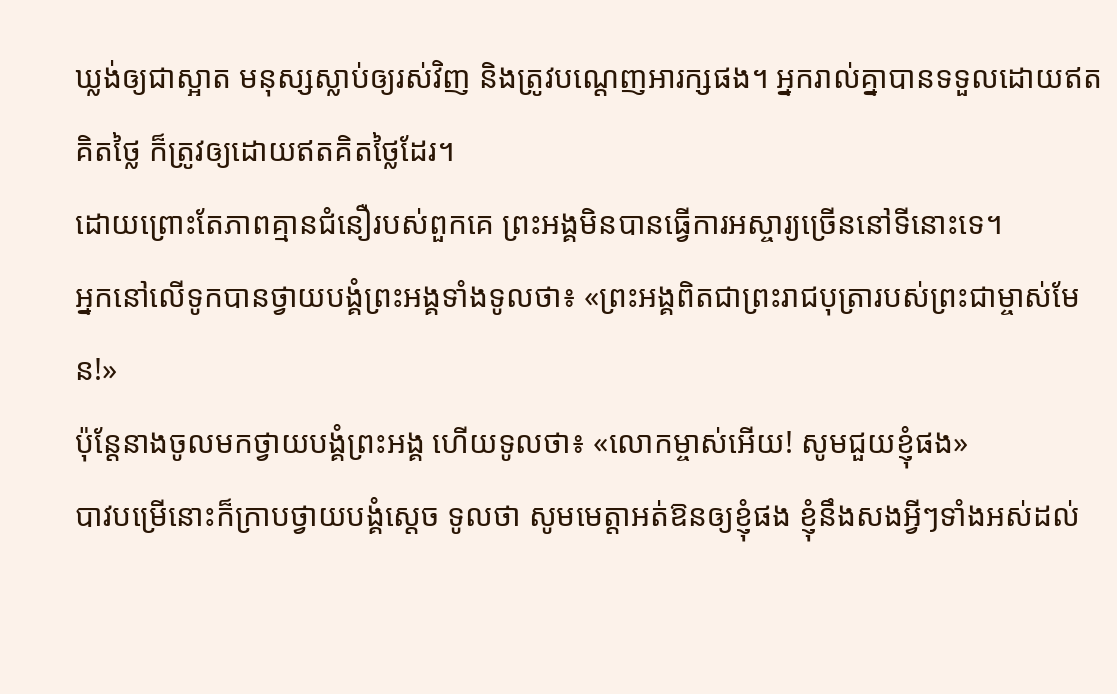ឃ្លង់ឲ្យជាស្អាត មនុស្សស្លាប់ឲ្យរស់វិញ និងត្រូវបណ្ដេញអារក្សផង។ អ្នករាល់គ្នាបានទទួលដោយឥតគិតថ្លៃ ក៏ត្រូវឲ្យដោយឥតគិតថ្លៃដែរ។
ដោយព្រោះតែភាពគ្មានជំនឿរបស់ពួកគេ ព្រះអង្គមិនបានធ្វើការអស្ចារ្យច្រើននៅទីនោះទេ។
អ្នកនៅលើទូកបានថ្វាយបង្គំព្រះអង្គទាំងទូលថា៖ «ព្រះអង្គពិតជាព្រះរាជបុត្រារបស់ព្រះជាម្ចាស់មែន!»
ប៉ុន្ដែនាងចូលមកថ្វាយបង្គំព្រះអង្គ ហើយទូលថា៖ «លោកម្ចាស់អើយ! សូមជួយខ្ញុំផង»
បាវបម្រើនោះក៏ក្រាបថ្វាយបង្គំស្ដេច ទូលថា សូមមេត្ដាអត់ឱនឲ្យខ្ញុំផង ខ្ញុំនឹងសងអ្វីៗទាំងអស់ដល់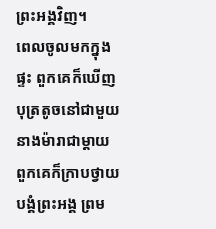ព្រះអង្គវិញ។
ពេលចូលមកក្នុងផ្ទះ ពួកគេក៏ឃើញបុត្រតូចនៅជាមួយនាងម៉ារាជាម្ដាយ ពួកគេក៏ក្រាបថ្វាយបង្គំព្រះអង្គ ព្រម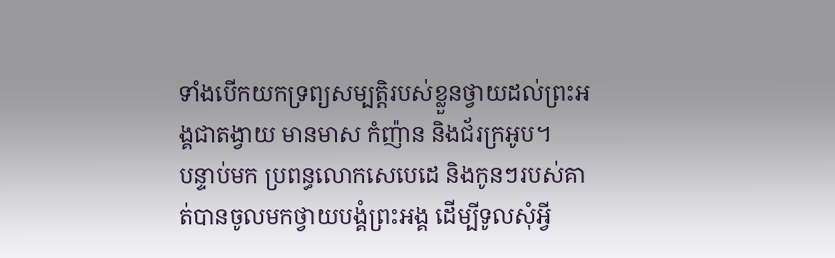ទាំងបើកយកទ្រព្យសម្បត្ដិរបស់ខ្លួនថ្វាយដល់ព្រះអង្គជាតង្វាយ មានមាស កំញ៉ាន និងជ័រក្រអូប។
បន្ទាប់មក ប្រពន្ធលោកសេបេដេ និងកូនៗរបស់គាត់បានចូលមកថ្វាយបង្គំព្រះអង្គ ដើម្បីទូលសុំអ្វី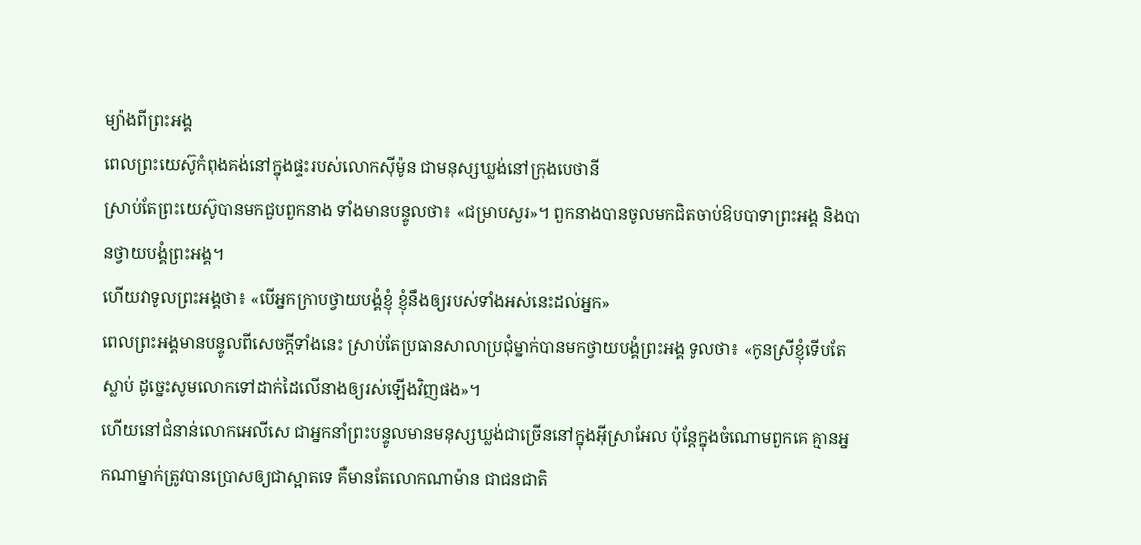ម្យ៉ាងពីព្រះអង្គ
ពេលព្រះយេស៊ូកំពុងគង់នៅក្នុងផ្ទះរបស់លោកស៊ីម៉ូន ជាមនុស្សឃ្លង់នៅក្រុងបេថានី
ស្រាប់តែព្រះយេស៊ូបានមកជួបពួកនាង ទាំងមានបន្ទូលថា៖ «ជម្រាបសួរ»។ ពួកនាងបានចូលមកជិតចាប់ឱបបាទាព្រះអង្គ និងបានថ្វាយបង្គំព្រះអង្គ។
ហើយវាទូលព្រះអង្គថា៖ «បើអ្នកក្រាបថ្វាយបង្គំខ្ញុំ ខ្ញុំនឹងឲ្យរបស់ទាំងអស់នេះដល់អ្នក»
ពេលព្រះអង្គមានបន្ទូលពីសេចក្តីទាំងនេះ ស្រាប់តែប្រធានសាលាប្រជុំម្នាក់បានមកថ្វាយបង្គំព្រះអង្គ ទូលថា៖ «កូនស្រីខ្ញុំទើបតែស្លាប់ ដូច្នេះសូមលោកទៅដាក់ដៃលើនាងឲ្យរស់ឡើងវិញផង»។
ហើយនៅជំនាន់លោកអេលីសេ ជាអ្នកនាំព្រះបន្ទូលមានមនុស្សឃ្លង់ជាច្រើននៅក្នុងអ៊ីស្រាអែល ប៉ុន្ដែក្នុងចំណោមពួកគេ គ្មានអ្នកណាម្នាក់ត្រូវបានប្រោសឲ្យជាស្អាតទេ គឺមានតែលោកណាម៉ាន ជាជនជាតិ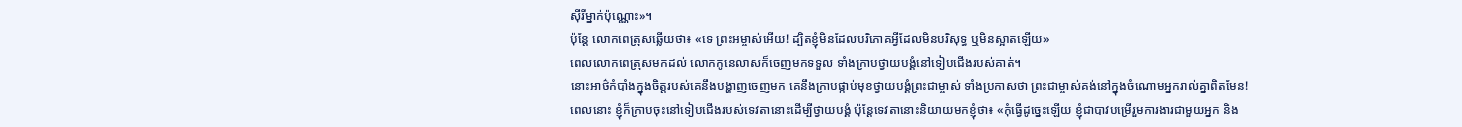ស៊ីរីម្នាក់ប៉ុណ្ណោះ»។
ប៉ុន្ដែ លោកពេត្រុសឆ្លើយថា៖ «ទេ ព្រះអម្ចាស់អើយ! ដ្បិតខ្ញុំមិនដែលបរិភោគអ្វីដែលមិនបរិសុទ្ធ ឬមិនស្អាតឡើយ»
ពេលលោកពេត្រុសមកដល់ លោកកូនេលាសក៏ចេញមកទទួល ទាំងក្រាបថ្វាយបង្គំនៅទៀបជើងរបស់គាត់។
នោះអាថ៌កំបាំងក្នុងចិត្តរបស់គេនឹងបង្ហាញចេញមក គេនឹងក្រាបផ្កាប់មុខថ្វាយបង្គំព្រះជាម្ចាស់ ទាំងប្រកាសថា ព្រះជាម្ចាស់គង់នៅក្នុងចំណោមអ្នករាល់គ្នាពិតមែន!
ពេលនោះ ខ្ញុំក៏ក្រាបចុះនៅទៀបជើងរបស់ទេវតានោះដើម្បីថ្វាយបង្គំ ប៉ុន្ដែទេវតានោះនិយាយមកខ្ញុំថា៖ «កុំធ្វើដូច្នេះឡើយ ខ្ញុំជាបាវបម្រើរួមការងារជាមួយអ្នក និង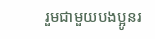រួមជាមួយបងប្អូនរ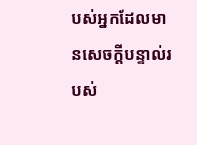បស់អ្នកដែលមានសេចក្ដីបន្ទាល់របស់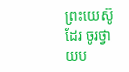ព្រះយេស៊ូដែរ ចូរថ្វាយប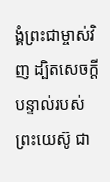ង្គំព្រះជាម្ចាស់វិញ ដ្បិតសេចក្ដីបន្ទាល់របស់ព្រះយេស៊ូ ជា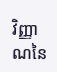វិញ្ញាណនៃ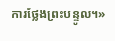ការថ្លែងព្រះបន្ទូល។»